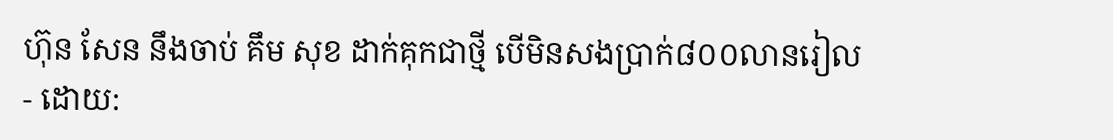ហ៊ុន សែន នឹងចាប់ គឹម សុខ ដាក់គុកជាថ្មី បើមិនសងប្រាក់៨០០លានរៀល
- ដោយ: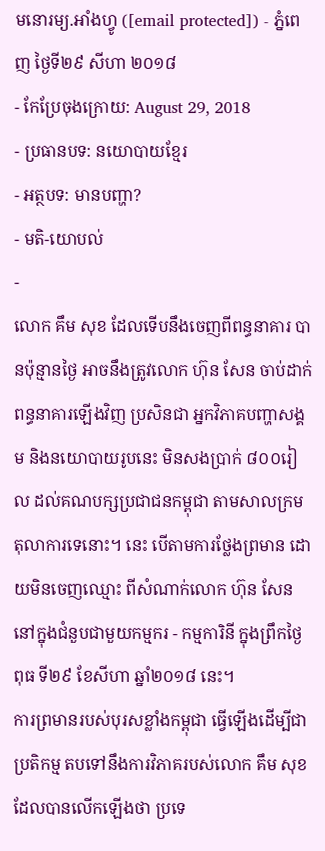មនោរម្យ.អាំងហ្វូ ([email protected]) - ភ្នំពេញ ថ្ងៃទី២៩ សីហា ២០១៨
- កែប្រែចុងក្រោយ: August 29, 2018
- ប្រធានបទ: នយោបាយខ្មែរ
- អត្ថបទ: មានបញ្ហា?
- មតិ-យោបល់
-
លោក គឹម សុខ ដែលទើបនឹងចេញពីពន្ធនាគារ បានប៉ុន្មានថ្ងៃ អាចនឹងត្រូវលោក ហ៊ុន សែន ចាប់ដាក់ពន្ធនាគារឡើងវិញ ប្រសិនជា អ្នកវិភាគបញ្ហាសង្គម និងនយោបាយរូបនេះ មិនសងប្រាក់ ៨០០រៀល ដល់គណបក្សប្រជាជនកម្ពុជា តាមសាលក្រមតុលាការទេនោះ។ នេះ បើតាមការថ្លែងព្រមាន ដោយមិនចេញឈ្មោះ ពីសំណាក់លោក ហ៊ុន សែន នៅក្នុងជំនួបជាមួយកម្មករ - កម្មការិនី ក្នុងព្រឹកថ្ងៃពុធ ទី២៩ ខែសីហា ឆ្នាំ២០១៨ នេះ។
ការព្រមានរបស់បុរសខ្លាំងកម្ពុជា ធ្វើឡើងដើម្បីជាប្រតិកម្ម តបទៅនឹងការវិភាគរបស់លោក គឹម សុខ ដែលបានលើកឡើងថា ប្រទេ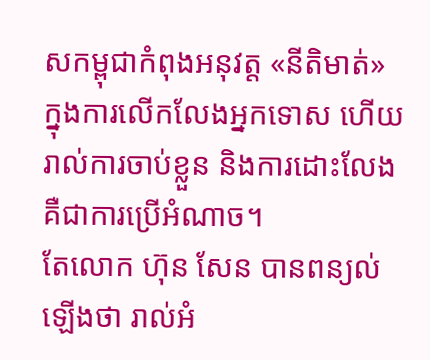សកម្ពុជាកំពុងអនុវត្ត «នីតិមាត់» ក្នុងការលើកលែងអ្នកទោស ហើយរាល់ការចាប់ខ្លួន និងការដោះលែង គឺជាការប្រើអំណាច។
តែលោក ហ៊ុន សែន បានពន្យល់ឡើងថា រាល់អំ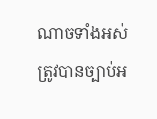ណាចទាំងអស់ ត្រូវបានច្បាប់អ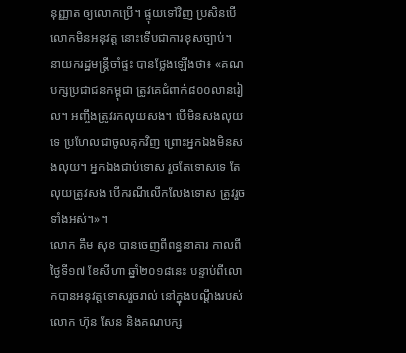នុញ្ញាត ឲ្យលោកប្រើ។ ផ្ទុយទៅវិញ ប្រសិនបើលោកមិនអនុវត្ត នោះទើបជាការខុសច្បាប់។
នាយករដ្ឋមន្ត្រីចាំផ្ទះ បានថ្លែងឡើងថា៖ «គណបក្សប្រជាជនកម្ពុជា ត្រូវគេជំពាក់៨០០លានរៀល។ អញ្ចឹងត្រូវរកលុយសង។ បើមិនសងលុយទេ ប្រហែលជាចូលគុកវិញ ព្រោះអ្នកឯងមិនសងលុយ។ អ្នកឯងជាប់ទោស រួចតែទោសទេ តែលុយត្រូវសង បើករណីលើកលែងទោស ត្រូវរួចទាំងអស់។»។
លោក គឹម សុខ បានចេញពីពន្ធនាគារ កាលពីថ្ងៃទី១៧ ខែសីហា ឆ្នាំ២០១៨នេះ បន្ទាប់ពីលោកបានអនុវត្តទោសរួចរាល់ នៅក្នុងបណ្ដឹងរបស់លោក ហ៊ុន សែន និងគណបក្ស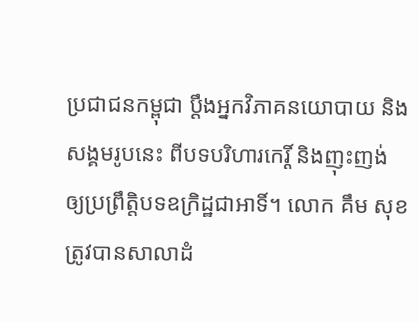ប្រជាជនកម្ពុជា ប្ដឹងអ្នកវិភាគនយោបាយ និងសង្គមរូបនេះ ពីបទបរិហារកេរ្តិ៍ និងញុះញង់ ឲ្យប្រព្រឹត្តិបទឧក្រិដ្ឋជាអាទិ៍។ លោក គឹម សុខ ត្រូវបានសាលាដំ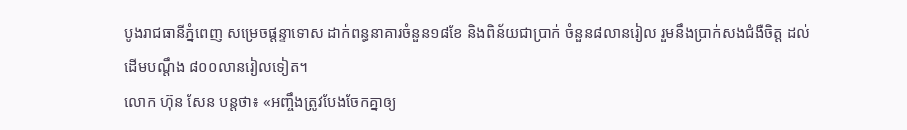បូងរាជធានីភ្នំពេញ សម្រេចផ្ដន្ទាទោស ដាក់ពន្ធនាគារចំនួន១៨ខែ និងពិន័យជាប្រាក់ ចំនួន៨លានរៀល រួមនឹងប្រាក់សងជំងឺចិត្ត ដល់ដើមបណ្តឹង ៨០០លានរៀលទៀត។
លោក ហ៊ុន សែន បន្តថា៖ «អញ្ចឹងត្រូវបែងចែកគ្នាឲ្យ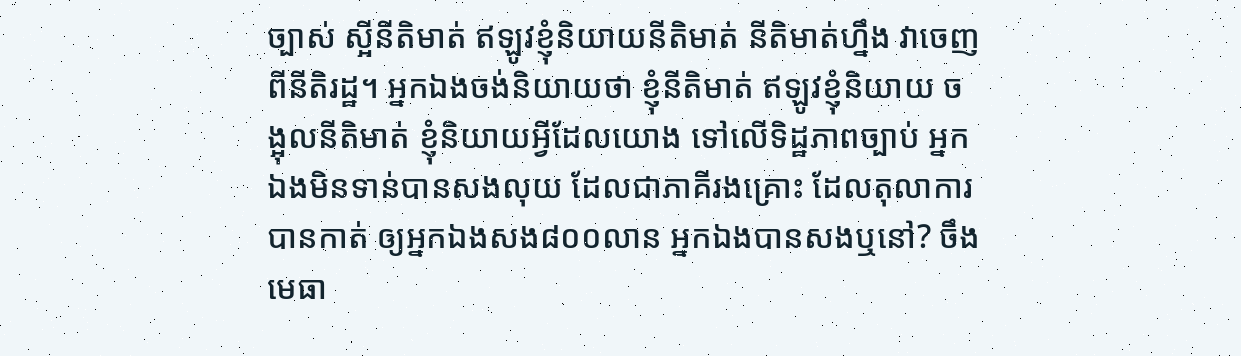ច្បាស់ ស្អីនីតិមាត់ ឥឡូវខ្ញុំនិយាយនីតិមាត់ នីតិមាត់ហ្នឹង វាចេញពីនីតិរដ្ឋ។ អ្នកឯងចង់និយាយថា ខ្ញុំនីតិមាត់ ឥឡូវខ្ញុំនិយាយ ចង្អុលនីតិមាត់ ខ្ញុំនិយាយអ្វីដែលយោង ទៅលើទិដ្ឋភាពច្បាប់ អ្នកឯងមិនទាន់បានសងលុយ ដែលជាភាគីរងគ្រោះ ដែលតុលាការបានកាត់ ឲ្យអ្នកឯងសង៨០០លាន អ្នកឯងបានសងឬនៅ? ចឹងមេធា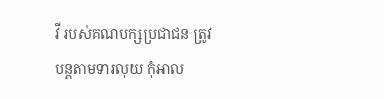វី របស់គណបក្សប្រជាជន ត្រូវបន្តតាមទារលុយ កុំអាល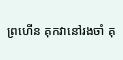ព្រហើន គុកវានៅរងចាំ គុ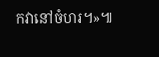កវានៅចំហរ។»៕